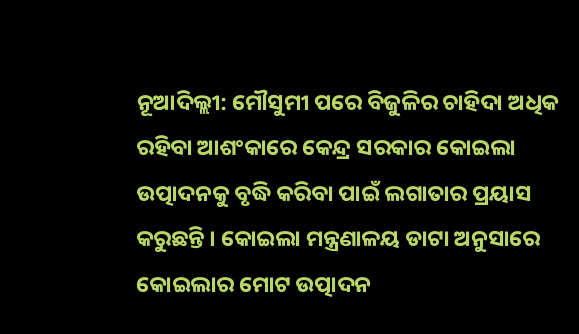ନୂଆଦିଲ୍ଲୀ: ମୌସୁମୀ ପରେ ବିଜୁଳିର ଚାହିଦା ଅଧିକ ରହିବା ଆଶଂକାରେ କେନ୍ଦ୍ର ସରକାର କୋଇଲା ଉତ୍ପାଦନକୁ ବୃଦ୍ଧି କରିବା ପାଇଁ ଲଗାତାର ପ୍ରୟାସ କରୁଛନ୍ତି । କୋଇଲା ମନ୍ତ୍ରଣାଳୟ ଡାଟା ଅନୁସାରେ କୋଇଲାର ମୋଟ ଉତ୍ପାଦନ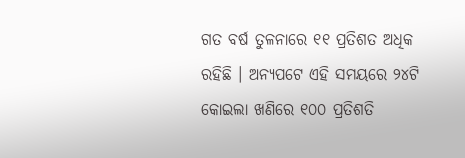ଗତ ବର୍ଷ ତୁଳନାରେ ୧୧ ପ୍ରତିଶତ ଅଧିକ ରହିଛି । ଅନ୍ୟପଟେ ଏହି ସମୟରେ ୨୪ଟି କୋଇଲା ଖଣିରେ ୧୦୦ ପ୍ରତିଶତି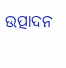ଉତ୍ପାଦନ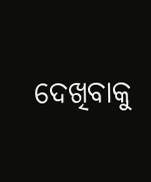ଦେଖିବାକୁ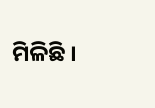ମିଳିଛି ।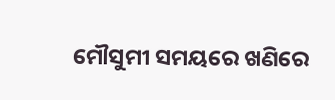ମୌସୁମୀ ସମୟରେ ଖଣିରେ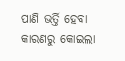ପାଣି ଭର୍ତ୍ତି ହେବା କାରଣରୁ କୋଇଲା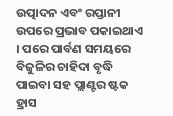ଉତ୍ପାଦନ ଏବଂ ରପ୍ତାନୀ ଉପରେ ପ୍ରଭାବ ପକାଇଥାଏ । ପରେ ପାର୍ବଣ ସମୟରେ ବିଜୁଳିର ଚାହିଦା ବୃଦ୍ଧି ପାଇବା ସହ ପ୍ଲାଣ୍ଟର ଷ୍ଟକ ହ୍ରାସ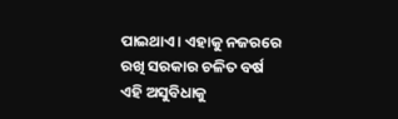ପାଇଥାଏ। ଏହାକୁ ନଜରରେ ରଖି ସରକାର ଚଳିତ ବର୍ଷ ଏହି ଅସୁବିଧାକୁ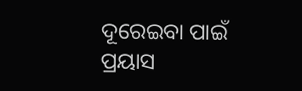ଦୂରେଇବା ପାଇଁ ପ୍ରୟାସ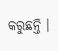କରୁଛନ୍ତି ।